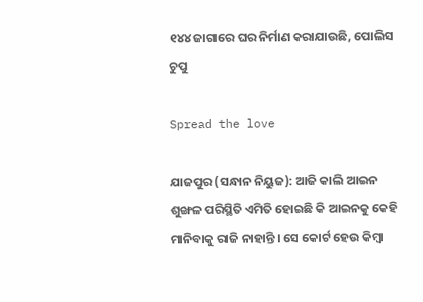୧୪୪ ଜାଗାରେ ଘର ନିର୍ମାଣ କରାଯାଉଛି, ପୋଲିସ ଚୁପୁ

Spread the love

ଯାଜପୁର (ସନ୍ଧାନ ନିୟୁଜ): ଆଜି କାଲି ଆଇନ ଶୁଙ୍ଖଳ ପରିସ୍ଥିତି ଏମିତି ହୋଇଛି କି ଆଇନକୁ କେହି ମାନିବାକୁ ରାଜି ନାହାନ୍ତି । ସେ କୋର୍ଟ ହେଉ କିମ୍ବା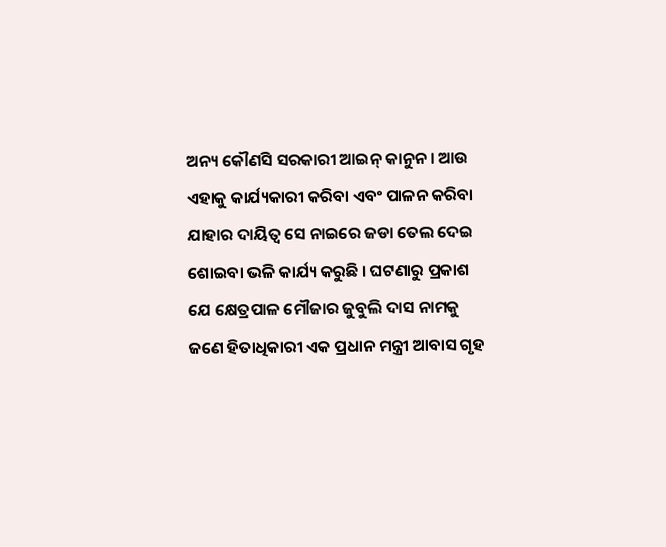ଅନ୍ୟ କୌଣସି ସରକାରୀ ଆଇନ୍ କାନୁନ । ଆଉ ଏହାକୁ କାର୍ଯ୍ୟକାରୀ କରିବା ଏବଂ ପାଳନ କରିବା ଯାହାର ଦାୟିତ୍ୱ ସେ ନାଇରେ ଜଡା ତେଲ ଦେଇ ଶୋଇବା ଭଳି କାର୍ଯ୍ୟ କରୁଛି । ଘଟଣାରୁ ପ୍ରକାଶ ଯେ କ୍ଷେତ୍ରପାଳ ମୌଜାର ଜୁବୁଲି ଦାସ ନାମକୁ ଜଣେ ହିତାଧିକାରୀ ଏକ ପ୍ରଧାନ ମନ୍ତ୍ରୀ ଆବାସ ଗୃହ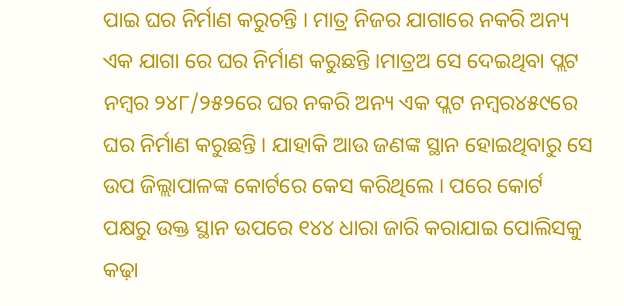ପାଇ ଘର ନିର୍ମାଣ କରୁଚନ୍ତି । ମାତ୍ର ନିଜର ଯାଗାରେ ନକରି ଅନ୍ୟ ଏକ ଯାଗା ରେ ଘର ନିର୍ମାଣ କରୁଛନ୍ତି ।ମାତ୍ରଅ ସେ ଦେଇଥିବା ପ୍ଲଟ ନମ୍ବର ୨୪୮/୨୫୨ରେ ଘର ନକରି ଅନ୍ୟ ଏକ ପ୍ଲଟ ନମ୍ବର୪୫୯ରେ ଘର ନିର୍ମାଣ କରୁଛନ୍ତି । ଯାହାକି ଆଉ ଜଣଙ୍କ ସ୍ଥାନ ହୋଇଥିବାରୁ ସେ ଉପ ଜିଲ୍ଲାପାଳଙ୍କ କୋର୍ଟରେ କେସ କରିଥିଲେ । ପରେ କୋର୍ଟ ପକ୍ଷରୁ ଉକ୍ତ ସ୍ଥାନ ଉପରେ ୧୪୪ ଧାରା ଜାରି କରାଯାଇ ପୋଲିସକୁ କଢ଼ା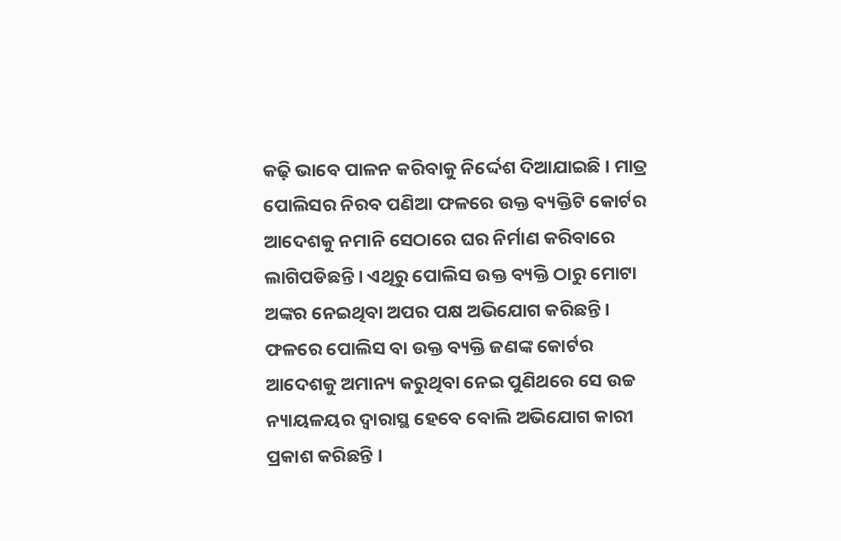କଢ଼ି ଭାବେ ପାଳନ କରିବାକୁ ନିର୍ଦ୍ଦେଶ ଦିଆଯାଇଛି । ମାତ୍ର ପୋଲିସର ନିରବ ପଣିଆ ଫଳରେ ଉକ୍ତ ବ୍ୟକ୍ତିଟି କୋର୍ଟର ଆଦେଶକୁ ନମାନି ସେଠାରେ ଘର ନିର୍ମାଣ କରିବାରେ ଲାଗିପଡିଛନ୍ତି । ଏଥିରୁ ପୋଲିସ ଉକ୍ତ ବ୍ୟକ୍ତି ଠାରୁ ମୋଟା ଅଙ୍କର ନେଇଥିବା ଅପର ପକ୍ଷ ଅଭିଯୋଗ କରିଛନ୍ତି । ଫଳରେ ପୋଲିସ ବା ଉକ୍ତ ବ୍ୟକ୍ତି ଜଣଙ୍କ କୋର୍ଟର ଆଦେଶକୁ ଅମାନ୍ୟ କରୁଥିବା ନେଇ ପୁଣିଥରେ ସେ ଉଚ୍ଚ ନ୍ୟାୟଳୟର ଦ୍ୱାରାସ୍ଥ ହେବେ ବୋଲି ଅଭିଯୋଗ କାରୀ ପ୍ରକାଶ କରିଛନ୍ତି ।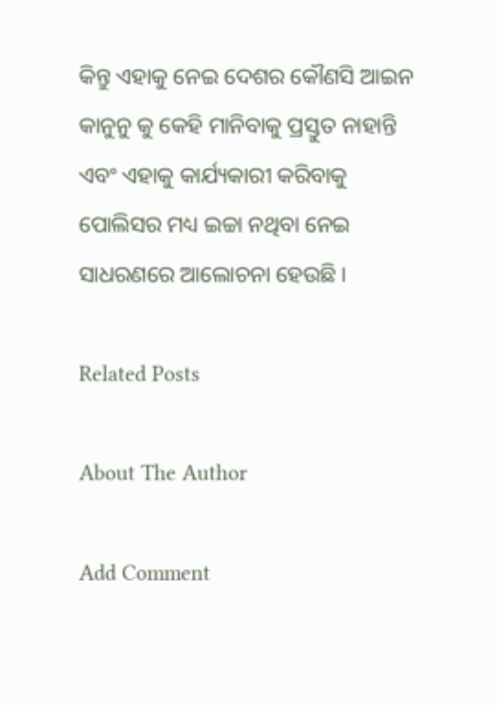କିନ୍ତୁ ଏହାକୁ ନେଇ ଦେଶର କୌଣସି ଆଇନ କାନୁନୁ କୁ କେହି ମାନିବାକୁ ପ୍ରସ୍ତୁତ ନାହାନ୍ତି ଏବଂ ଏହାକୁ କାର୍ଯ୍ୟକାରୀ କରିବାକୁ ପୋଲିସର ମଧ୍ୟ ଇଚ୍ଚା ନଥିବା ନେଇ ସାଧରଣରେ ଆଲୋଚନା ହେଉଛି ।

Related Posts

About The Author

Add Comment